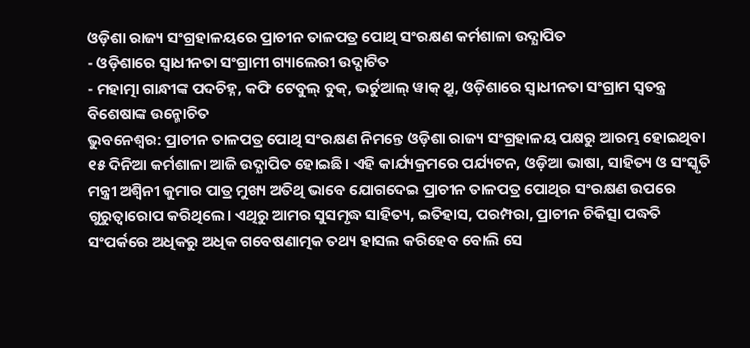ଓଡ଼ିଶା ରାଜ୍ୟ ସଂଗ୍ରହାଳୟରେ ପ୍ରାଚୀନ ତାଳପତ୍ର ପୋଥି ସଂରକ୍ଷଣ କର୍ମଶାଳା ଉଦ୍ଯାପିତ
- ଓଡ଼ିଶାରେ ସ୍ୱାଧୀନତା ସଂଗ୍ରାମୀ ଗ୍ୟାଲେରୀ ଉଦ୍ଘାଟିତ
- ମହାତ୍ମା ଗାନ୍ଧୀଙ୍କ ପଦଚିହ୍ନ, କଫି ଟେବୁଲ୍ ବୁକ୍, ଭର୍ଚୁଆଲ୍ ୱାକ୍ ଥ୍ରୁ, ଓଡ଼ିଶାରେ ସ୍ୱାଧୀନତା ସଂଗ୍ରାମ ସ୍ୱତନ୍ତ୍ର ବିଶେଷାଙ୍କ ଉନ୍ମୋଚିତ
ଭୁବନେଶ୍ୱର: ପ୍ରାଚୀନ ତାଳପତ୍ର ପୋଥି ସଂରକ୍ଷଣ ନିମନ୍ତେ ଓଡ଼ିଶା ରାଜ୍ୟ ସଂଗ୍ରହାଳୟ ପକ୍ଷରୁ ଆରମ୍ଭ ହୋଇଥିବା ୧୫ ଦିନିଆ କର୍ମଶାଳା ଆଜି ଉଦ୍ଯାପିତ ହୋଇଛି। ଏହି କାର୍ଯ୍ୟକ୍ରମରେ ପର୍ଯ୍ୟଟନ, ଓଡ଼ିଆ ଭାଷା, ସାହିତ୍ୟ ଓ ସଂସ୍କୃତି ମନ୍ତ୍ରୀ ଅଶ୍ୱିନୀ କୁମାର ପାତ୍ର ମୁଖ୍ୟ ଅତିଥି ଭାବେ ଯୋଗଦେଇ ପ୍ରାଚୀନ ତାଳପତ୍ର ପୋଥିର ସଂରକ୍ଷଣ ଉପରେ ଗୁରୁତ୍ୱାରୋପ କରିଥିଲେ। ଏଥିରୁ ଆମର ସୁସମୃଦ୍ଧ ସାହିତ୍ୟ, ଇତିହାସ, ପରମ୍ପରା, ପ୍ରାଚୀନ ଚିକିତ୍ସା ପଦ୍ଧତି ସଂପର୍କରେ ଅଧିକରୁ ଅଧିକ ଗବେଷଣାତ୍ମକ ତଥ୍ୟ ହାସଲ କରିହେବ ବୋଲି ସେ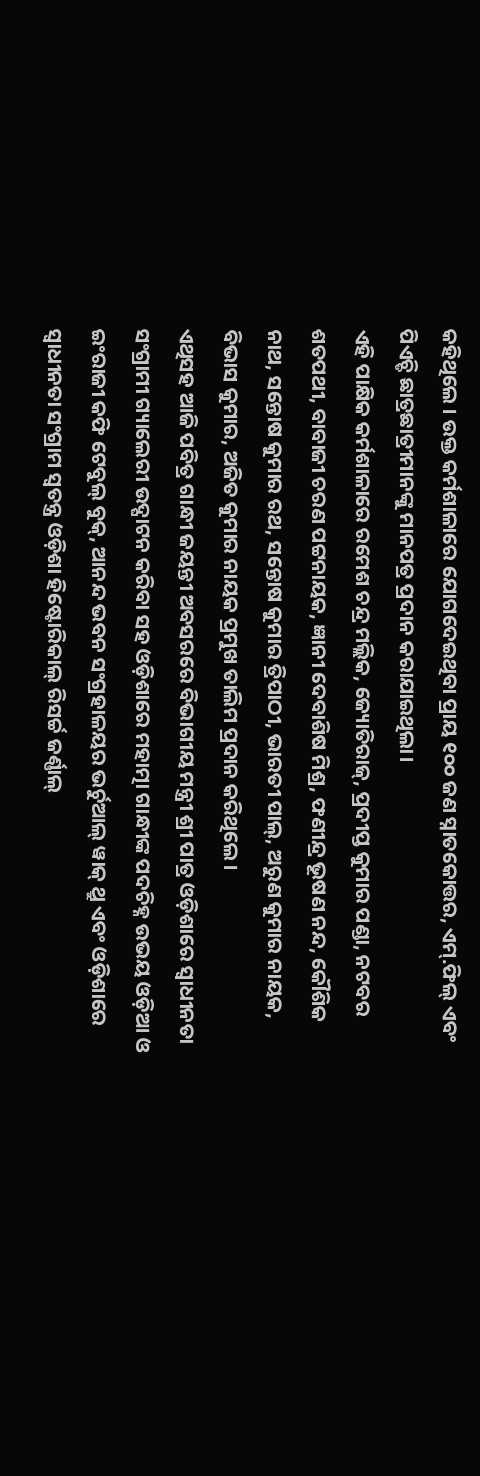କହିଥିଲେ । ଉକ୍ତ କର୍ମଶାଳାରେ ଯୋଗଦେଇଥିବା ପ୍ରାୟ ୧୦୦ ଜଣ ସ୍ନାତକୋତ୍ତର, ଏମ୍.ଫିଲ୍ ଏବଂ ପିଏଚ୍ଡି ଛାତ୍ରଛାତ୍ରୀମାନଙ୍କୁ ମାନପତ୍ର ପ୍ରଦାନ କରାଯାଇଥିଲା।
ଏହି ପାକ୍ଷିକ କର୍ମଶାଳାରେ ରମେଶ ଚନ୍ଦ୍ର ମଲ୍ଲିକ, ଜ୍ୟୋତିରାଜ୍, ପ୍ରଦୀପ୍ତ କୁମାର ପଣ୍ଡା, ନଟବର ଶତପଥୀ, ବାବାଜୀ ଚରଣ ପଟ୍ଟନାୟକ, ଜ୍ଞାନୀ ଦେବାଶିଷ ମିଶ୍ର, ଫଣୀନ୍ଦ୍ର ଭୂଷଣ ନନ୍ଦ, କୌଶିକ ନାଥ, ସନ୍ତୋଷ କୁମାର ରଥ, ସନ୍ତୋଷ କୁମାର ତ୍ରିପାଠୀ, ଭାରତୀ ପାଲ୍, ଅରୁଣ କୁମାର ନାୟକ, ବିଭାସ କୁମାର, ଅଜିତ କୁମାର ନାୟକ ପ୍ରମୁଖ ତାଲିମ ପ୍ରଦାନ କରିଥିଲେ।
ଏଥିସହ ଆଜି ପବିତ୍ର ଗାନ୍ଧୀ ଜୟନ୍ତୀ ଅବସରରେ ବିଭାଗୀୟ ମନ୍ତ୍ରୀ ଶ୍ରୀ ପାତ୍ର ଓଡ଼ିଶାରେ ସ୍ୱାଧୀନତା ସଂଗ୍ରାମୀ ଗ୍ୟାଲେରୀ ଉଦ୍ଘାଟନ କରିବା ସହ ଓଡ଼ିଶାରେ ମହାତ୍ମା ଗାନ୍ଧୀଙ୍କ ପଦଚିହ୍ନ ଉଭୟ ଓଡ଼ିଆ ଓ ଇଂରାଜୀ କଫି ଟେବୁଲ୍ ବୁକ୍, ଆନନ୍ଦ ଭବନ ସଂଗ୍ରହାଳୟର ଭର୍ଚୁଆଲ୍ ୱାକ୍ ଥ୍ରୁ ଏବଂ ଓଡ଼ିଶାରେ ସ୍ୱାଧୀନତା ସଂଗ୍ରାମ ସ୍ୱତନ୍ତ୍ର ଓଡ଼ିଶା ହିଷ୍ଟୋରିକାଲ୍ ରିସର୍ଚ୍ଚ ଜର୍ଣ୍ଣାଲ୍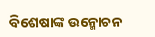ବିଶେଷାଙ୍କ ଉନ୍ମୋଚନ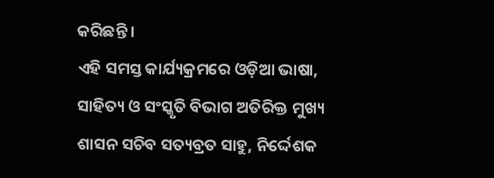କରିଛନ୍ତି ।
ଏହି ସମସ୍ତ କାର୍ଯ୍ୟକ୍ରମରେ ଓଡ଼ିଆ ଭାଷା, ସାହିତ୍ୟ ଓ ସଂସ୍କୃତି ବିଭାଗ ଅତିରିକ୍ତ ମୁଖ୍ୟ ଶାସନ ସଚିବ ସତ୍ୟବ୍ରତ ସାହୁ, ନିର୍ଦ୍ଦେଶକ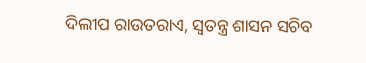ଦିଲୀପ ରାଉତରାଏ, ସ୍ୱତନ୍ତ୍ର ଶାସନ ସଚିବ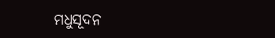ମଧୁସୂଦନ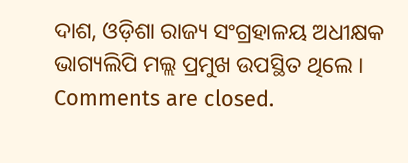ଦାଶ, ଓଡ଼ିଶା ରାଜ୍ୟ ସଂଗ୍ରହାଳୟ ଅଧୀକ୍ଷକ ଭାଗ୍ୟଲିପି ମଲ୍ଲ ପ୍ରମୁଖ ଉପସ୍ଥିତ ଥିଲେ ।
Comments are closed.